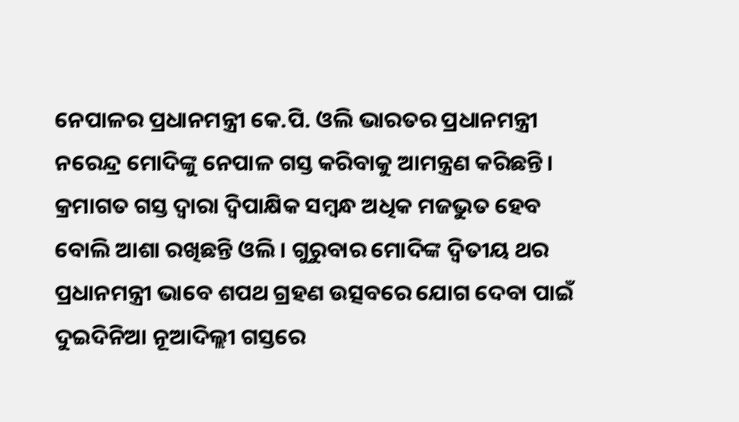ନେପାଳର ପ୍ରଧାନମନ୍ତ୍ରୀ କେ.ପି. ଓଲି ଭାରତର ପ୍ରଧାନମନ୍ତ୍ରୀ ନରେନ୍ଦ୍ର ମୋଦିଙ୍କୁ ନେପାଳ ଗସ୍ତ କରିବାକୁ ଆମନ୍ତ୍ରଣ କରିଛନ୍ତି। କ୍ରମାଗତ ଗସ୍ତ ଦ୍ବାରା ଦ୍ବିପାକ୍ଷିକ ସମ୍ବନ୍ଧ ଅଧିକ ମଜଭୁତ ହେବ ବୋଲି ଆଶା ରଖିଛନ୍ତି ଓଲି। ଗୁରୁବାର ମୋଦିଙ୍କ ଦ୍ବିତୀୟ ଥର ପ୍ରଧାନମନ୍ତ୍ରୀ ଭାବେ ଶପଥ ଗ୍ରହଣ ଉତ୍ସବରେ ଯୋଗ ଦେବା ପାଇଁ ଦୁଇଦିନିଆ ନୂଆଦିଲ୍ଲୀ ଗସ୍ତରେ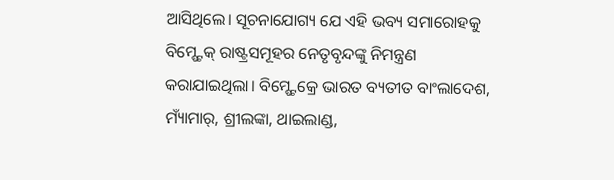ଆସିଥିଲେ। ସୂଚନାଯୋଗ୍ୟ ଯେ ଏହି ଭବ୍ୟ ସମାରୋହକୁ ବିମ୍ଷ୍ଟେକ୍ ରାଷ୍ଟ୍ରସମୂହର ନେତୃବୃନ୍ଦଙ୍କୁ ନିମନ୍ତ୍ରଣ କରାଯାଇଥିଲା। ବିମ୍ଷ୍ଟେକ୍ରେ ଭାରତ ବ୍ୟତୀତ ବାଂଲାଦେଶ, ମ୍ୟାଁମାର୍, ଶ୍ରୀଲଙ୍କା, ଥାଇଲାଣ୍ଡ,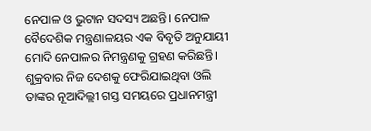ନେପାଳ ଓ ଭୁଟାନ ସଦସ୍ୟ ଅଛନ୍ତି। ନେପାଳ ବୈଦେଶିକ ମନ୍ତ୍ରଣାଳୟର ଏକ ବିବୃତି ଅନୁଯାୟୀ ମୋଦି ନେପାଳର ନିମନ୍ତ୍ରଣକୁ ଗ୍ରହଣ କରିଛନ୍ତି। ଶୁକ୍ରବାର ନିଜ ଦେଶକୁ ଫେରିଯାଇଥିବା ଓଲି ତାଙ୍କର ନୂଆଦିଲ୍ଲୀ ଗସ୍ତ ସମୟରେ ପ୍ରଧାନମନ୍ତ୍ରୀ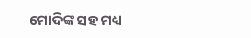ମୋଦିଙ୍କ ସହ ମଧ୍ୟ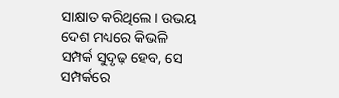ସାକ୍ଷାତ କରିଥିଲେ। ଉଭୟ ଦେଶ ମଧ୍ୟରେ କିଭଳି ସମ୍ପର୍କ ସୁଦୃଢ଼ ହେବ, ସେ ସମ୍ପର୍କରେ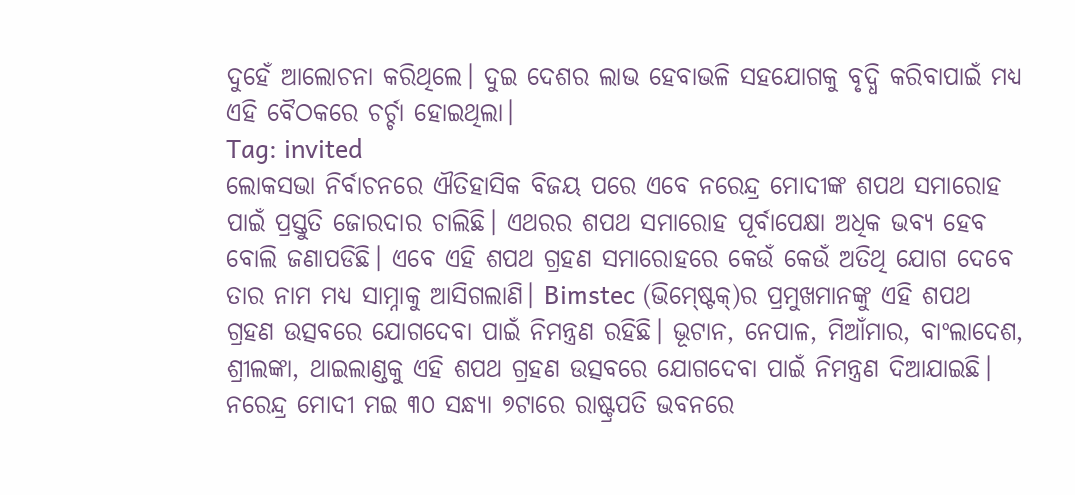ଦୁହେଁ ଆଲୋଚନା କରିଥିଲେ। ଦୁଇ ଦେଶର ଲାଭ ହେବାଭଳି ସହଯୋଗକୁ ବୃଦ୍ଧି କରିବାପାଇଁ ମଧ୍ୟ ଏହି ବୈଠକରେ ଚର୍ଚ୍ଚା ହୋଇଥିଲା।
Tag: invited
ଲୋକସଭା ନିର୍ବାଚନରେ ଐତିହାସିକ ବିଜୟ ପରେ ଏବେ ନରେନ୍ଦ୍ର ମୋଦୀଙ୍କ ଶପଥ ସମାରୋହ ପାଇଁ ପ୍ରସ୍ତୁତି ଜୋରଦାର ଚାଲିଛି। ଏଥରର ଶପଥ ସମାରୋହ ପୂର୍ବାପେକ୍ଷା ଅଧିକ ଭବ୍ୟ ହେବ ବୋଲି ଜଣାପଡିଛି। ଏବେ ଏହି ଶପଥ ଗ୍ରହଣ ସମାରୋହରେ କେଉଁ କେଉଁ ଅତିଥି ଯୋଗ ଦେବେ ତାର ନାମ ମଧ୍ୟ ସାମ୍ନାକୁ ଆସିଗଲାଣି। Bimstec (ଭିମ୍ଷ୍ଟେକ୍)ର ପ୍ରମୁଖମାନଙ୍କୁ ଏହି ଶପଥ ଗ୍ରହଣ ଉତ୍ସବରେ ଯୋଗଦେବା ପାଇଁ ନିମନ୍ତ୍ରଣ ରହିଛି। ଭୂଟାନ, ନେପାଳ, ମିଆଁମାର, ବାଂଲାଦେଶ, ଶ୍ରୀଲଙ୍କା, ଥାଇଲାଣ୍ଡକୁ ଏହି ଶପଥ ଗ୍ରହଣ ଉତ୍ସବରେ ଯୋଗଦେବା ପାଇଁ ନିମନ୍ତ୍ରଣ ଦିଆଯାଇଛି। ନରେନ୍ଦ୍ର ମୋଦୀ ମଇ ୩୦ ସନ୍ଧ୍ୟା ୭ଟାରେ ରାଷ୍ଟ୍ରପତି ଭବନରେ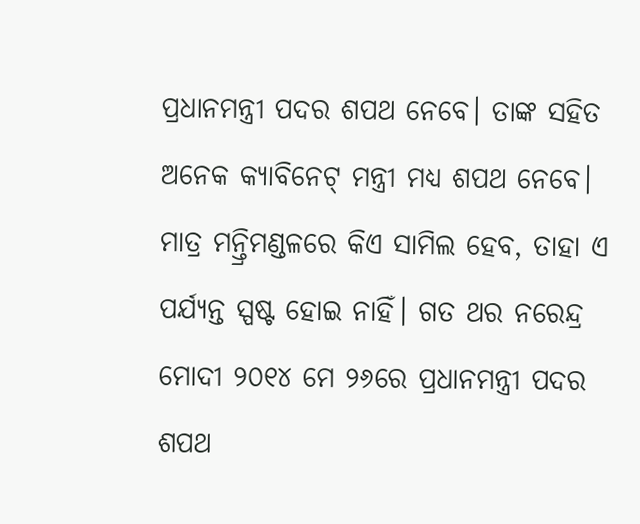ପ୍ରଧାନମନ୍ତ୍ରୀ ପଦର ଶପଥ ନେବେ। ତାଙ୍କ ସହିତ ଅନେକ କ୍ୟାବିନେଟ୍ ମନ୍ତ୍ରୀ ମଧ୍ୟ ଶପଥ ନେବେ। ମାତ୍ର ମନ୍ତ୍ରିମଣ୍ଡଳରେ କିଏ ସାମିଲ ହେବ, ତାହା ଏ ପର୍ଯ୍ୟନ୍ତ ସ୍ପଷ୍ଟ ହୋଇ ନାହିଁ। ଗତ ଥର ନରେନ୍ଦ୍ର ମୋଦୀ ୨୦୧୪ ମେ ୨୬ରେ ପ୍ରଧାନମନ୍ତ୍ରୀ ପଦର ଶପଥ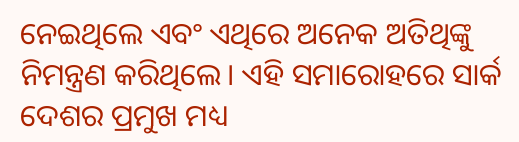ନେଇଥିଲେ ଏବଂ ଏଥିରେ ଅନେକ ଅତିଥିଙ୍କୁ ନିମନ୍ତ୍ରଣ କରିଥିଲେ। ଏହି ସମାରୋହରେ ସାର୍କ ଦେଶର ପ୍ରମୁଖ ମଧ୍ୟ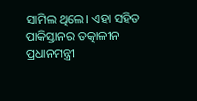ସାମିଲ ଥିଲେ। ଏହା ସହିତ ପାକିସ୍ତାନର ତତ୍କାଳୀନ ପ୍ରଧାନମନ୍ତ୍ରୀ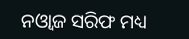ନଓ୍ଵାଜ ସରିଫ ମଧ୍ୟ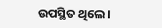ଉପସ୍ଥିତ ଥିଲେ।